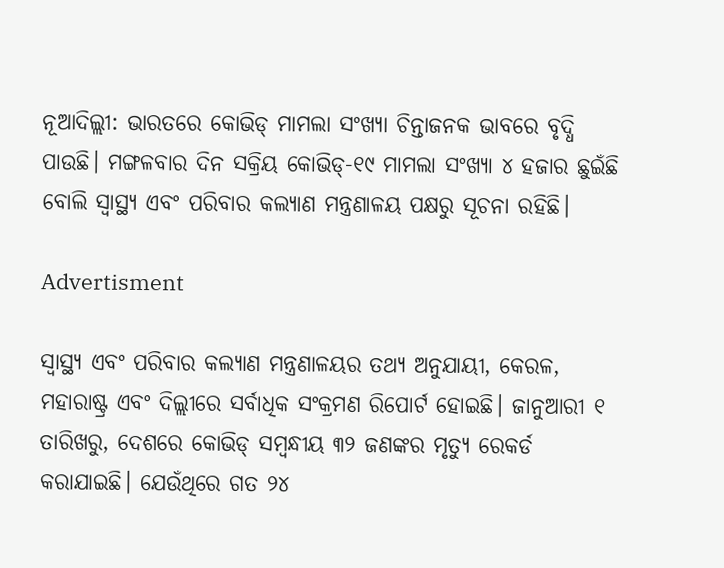ନୂଆଦିଲ୍ଲୀ: ଭାରତରେ କୋଭିଡ୍ ମାମଲା ସଂଖ୍ୟା ଚିନ୍ତାଜନକ ଭାବରେ ବୃଦ୍ଧି ପାଉଛି। ମଙ୍ଗଳବାର ଦିନ ସକ୍ରିୟ କୋଭିଡ୍-୧୯ ମାମଲା ସଂଖ୍ୟା ୪ ହଜାର ଛୁଇଁଛି ବୋଲି ସ୍ୱାସ୍ଥ୍ୟ ଏବଂ ପରିବାର କଲ୍ୟାଣ ମନ୍ତ୍ରଣାଳୟ ପକ୍ଷରୁ ସୂଚନା ରହିଛି।

Advertisment

ସ୍ୱାସ୍ଥ୍ୟ ଏବଂ ପରିବାର କଲ୍ୟାଣ ମନ୍ତ୍ରଣାଳୟର ତଥ୍ୟ ଅନୁଯାୟୀ, କେରଳ, ମହାରାଷ୍ଟ୍ର ଏବଂ ଦିଲ୍ଲୀରେ ସର୍ବାଧିକ ସଂକ୍ରମଣ ରିପୋର୍ଟ ହୋଇଛି। ଜାନୁଆରୀ ୧ ତାରିଖରୁ, ଦେଶରେ କୋଭିଡ୍ ସମ୍ବନ୍ଧୀୟ ୩୨ ଜଣଙ୍କର ମୃତ୍ୟୁ ରେକର୍ଡ କରାଯାଇଛି। ଯେଉଁଥିରେ ଗତ ୨୪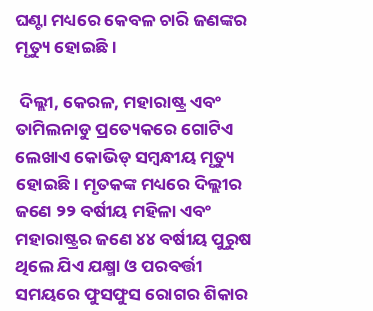ଘଣ୍ଟା ମଧ୍ୟରେ କେବଳ ଚାରି ଜଣଙ୍କର ମୃତ୍ୟୁ ହୋଇଛି।

 ଦିଲ୍ଲୀ, କେରଳ, ମହାରାଷ୍ଟ୍ର ଏବଂ ତାମିଲନାଡୁ ପ୍ରତ୍ୟେକରେ ଗୋଟିଏ ଲେଖାଏ କୋଭିଡ୍ ସମ୍ବନ୍ଧୀୟ ମୃତ୍ୟୁ ହୋଇଛି। ମୃତକଙ୍କ ମଧ୍ୟରେ ଦିଲ୍ଲୀର ଜଣେ ୨୨ ବର୍ଷୀୟ ମହିଳା ଏବଂ ମହାରାଷ୍ଟ୍ରର ଜଣେ ୪୪ ବର୍ଷୀୟ ପୁରୁଷ ଥିଲେ ଯିଏ ଯକ୍ଷ୍ମା ଓ ପରବର୍ତ୍ତୀ ସମୟରେ ଫୁସଫୁସ ରୋଗର ଶିକାର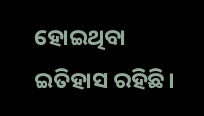ହୋଇଥିବା ଇତିହାସ ରହିଛି।